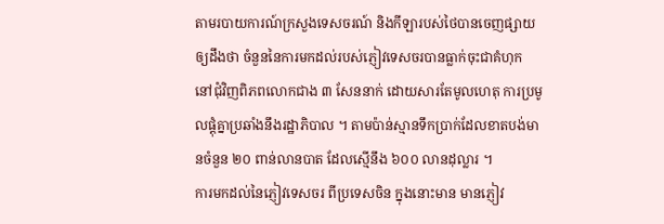តាមរបាយការណ៍ក្រសួងទេសចរណ៍ និងកីឡារបស់ថៃបានចេញផ្សាយឲ្យដឹងថា ចំនួននៃការមកដល់របស់ភ្ញៀវទេសចរបានធ្លាក់ចុះជាគំហុក នៅជុំវិញពិភពលោកជាង ៣ សែននាក់ ដោយសារតែមូលហេតុ ការប្រមូលផ្តុំគ្នាប្រឆាំងនឹងរដ្ឋាភិបាល ។ តាមប៉ាន់ស្មានទឹកប្រាក់ដែលខាតបង់មានចំនួន ២០ ពាន់លានបាត ដែលស្មើនឹង ៦០០ លានដុល្លារ ។
ការមកដល់នៃភ្ញៀវទេសចរ ពីប្រទេសចិន ក្នុងនោះមាន មានភ្ញៀវ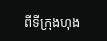ពីទីក្រុងហុង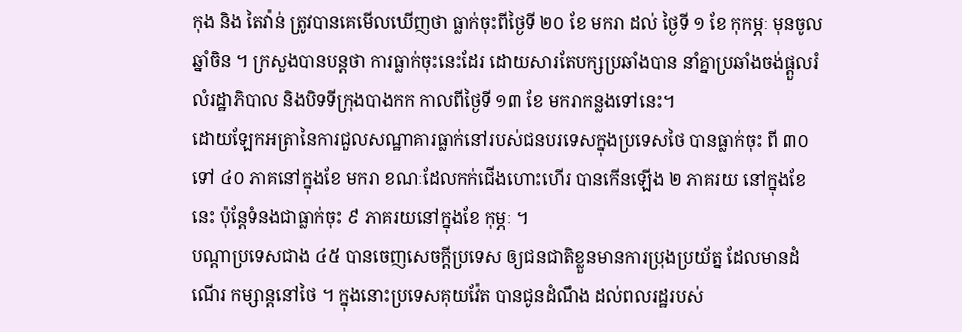កុង និង តៃវ៉ាន់ ត្រូវបានគេមើលឃើញថា ធ្លាក់ចុះពីថ្ងៃទី ២០ ខែ មករា ដល់ ថ្ងៃទី ១ ខែ កុកម្ភៈ មុនចូលឆ្នាំចិន ។ ក្រសួងបានបន្តថា ការធ្លាក់ចុះនេះដែរ ដោយសារតែបក្សប្រឆាំងបាន នាំគ្នាប្រឆាំងចង់ផ្តួលរំលំរដ្ឋាភិបាល និងបិទទីក្រុងបាងកក កាលពីថ្ងៃទី ១៣ ខែ មករាកន្លងទៅនេះ។
ដោយឡែកអត្រានៃការជួលសណ្ឋាគារធ្លាក់នៅរបស់ជនបរទេសក្នុងប្រទេសថៃ បានធ្លាក់ចុះ ពី ៣០ ទៅ ៤០ ភាគនៅក្នុងខែ មករា ខណៈដែលកក់ជើងហោះហើរ បានកើនឡើង ២ ភាគរយ នៅក្នុងខែនេះ ប៉ុន្តែទំនងជាធ្លាក់ចុះ ៩ ភាគរយនៅក្នុងខែ កុម្ភៈ ។
បណ្តាប្រទេសជាង ៤៥ បានចេញសេចក្តីប្រទេស ឲ្យជនជាតិខ្លួនមានការប្រុងប្រយ័ត្ន ដែលមានដំណើរ កម្សាន្តនៅថៃ ។ ក្នុងនោះប្រទេសគុយវ៉ែត បានជូនដំណឹង ដល់ពលរដ្ឋរបស់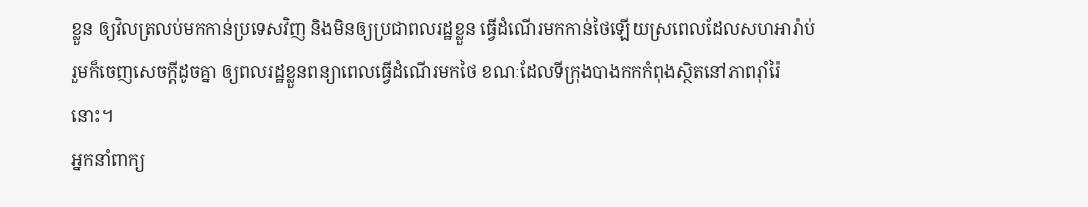ខ្លួន ឲ្យវិលត្រលប់មកកាន់ប្រទេសវិញ និងមិនឲ្យប្រជាពលរដ្ឋខ្លួន ធ្វើដំណើរមកកាន់ថៃឡើយស្រពេលដែលសហអារ៉ាប់រួមក៏ចេញសេចក្តីដូចគ្នា ឲ្យពលរដ្ឋខ្លួនពន្យាពេលធ្វើដំណើរមកថៃ ខណៈដែលទីក្រុងបាងកកកំពុងស្ថិតនៅភាពរ៉ាំរ៉ៃ នោះ។
អ្នកនាំពាក្យ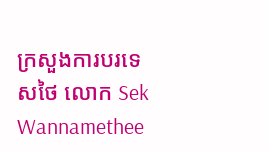ក្រសួងការបរទេសថៃ លោក Sek Wannamethee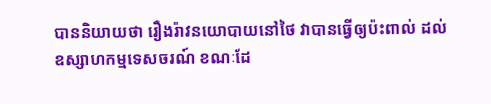បាននិយាយថា រឿងរ៉ាវនយោបាយនៅថៃ វាបានធ្វើឲ្យប៉ះពាល់ ដល់ឧស្សាហកម្មទេសចរណ៍ ខណៈដែ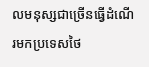លមនុស្សជាច្រើនធ្វើដំណើរមកប្រទេសថៃ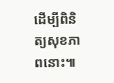ដើម្បីពិនិត្យសុខភាពនោះ៕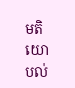មតិយោបល់